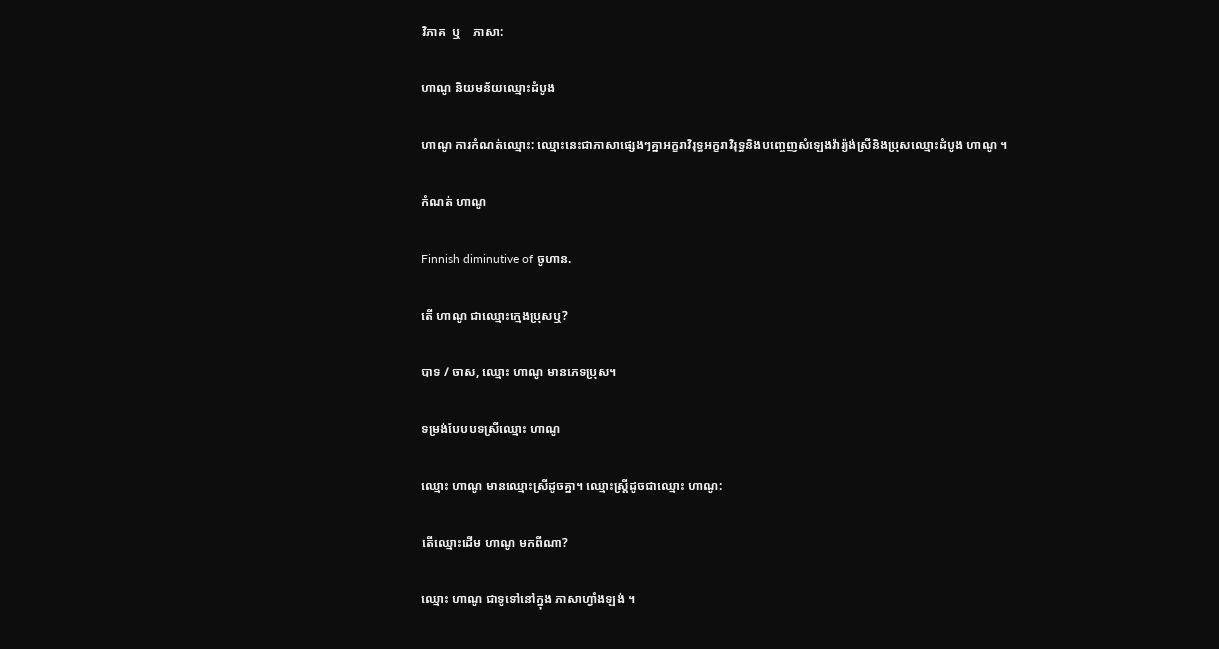វិភាគ  ឬ    ភាសា:

ហាណូ និយមន័យឈ្មោះដំបូង

ហាណូ ការកំណត់ឈ្មោះ: ឈ្មោះនេះជាភាសាផ្សេងៗគ្នាអក្ខរាវិរុទ្ធអក្ខរាវិរុទ្ធនិងបញ្ចេញសំឡេងវ៉ារ្យ៉ង់ស្រីនិងប្រុសឈ្មោះដំបូង ហាណូ ។

កំណត់ ហាណូ

Finnish diminutive of ចូហាន.

តើ ហាណូ ជាឈ្មោះក្មេងប្រុសឬ?

បាទ / ចាស, ឈ្មោះ ហាណូ មានភេទប្រុស។

ទម្រង់បែបបទស្រីឈ្មោះ ហាណូ

ឈ្មោះ ហាណូ មានឈ្មោះស្រីដូចគ្នា។ ឈ្មោះស្ត្រីដូចជាឈ្មោះ ហាណូ:

តើឈ្មោះដើម ហាណូ មកពីណា?

ឈ្មោះ ហាណូ ជាទូទៅនៅក្នុង ភាសាហ្វាំងឡង់ ។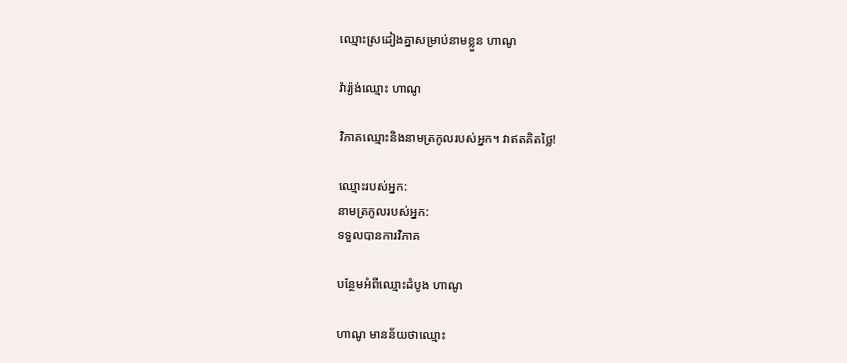ឈ្មោះស្រដៀងគ្នាសម្រាប់នាមខ្លួន ហាណូ

វ៉ារ្យ៉ង់ឈ្មោះ ហាណូ

វិភាគឈ្មោះនិងនាមត្រកូលរបស់អ្នក។ វាឥតគិតថ្លៃ!

ឈ្មោះរបស់អ្នក:
នាមត្រកូលរបស់អ្នក:
ទទួលបានការវិភាគ

បន្ថែមអំពីឈ្មោះដំបូង ហាណូ

ហាណូ មានន័យថាឈ្មោះ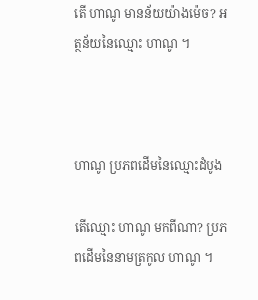តើ ហាណូ មានន័យយ៉ាងម៉េច? អត្ថន័យនៃឈ្មោះ ហាណូ ។



ហាណូ ប្រភពដើមនៃឈ្មោះដំបូង

តើឈ្មោះ ហាណូ មកពីណា? ប្រភពដើមនៃនាមត្រកូល ហាណូ ។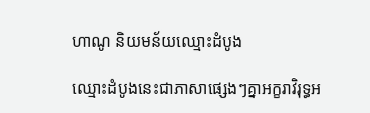ហាណូ និយមន័យឈ្មោះដំបូង

ឈ្មោះដំបូងនេះជាភាសាផ្សេងៗគ្នាអក្ខរាវិរុទ្ធអ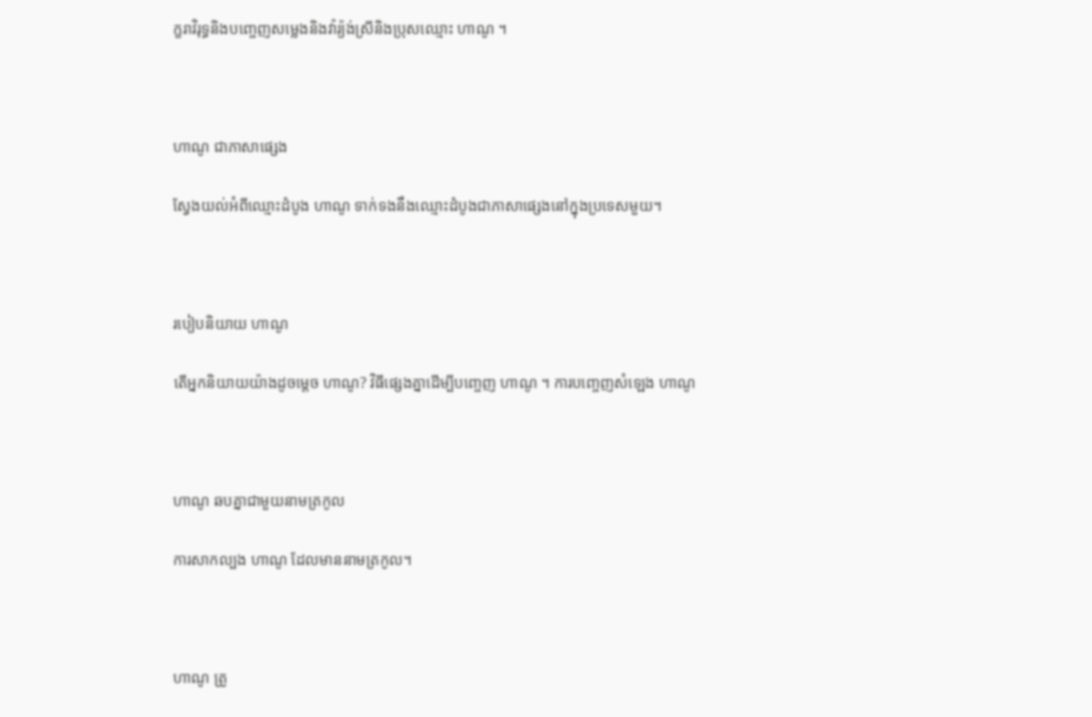ក្ខរាវិរុទ្ធនិងបញ្ចេញសម្លេងនិងវ៉ារ្យ៉ង់ស្រីនិងប្រុសឈ្មោះ ហាណូ ។



ហាណូ ជាភាសាផ្សេង

ស្វែងយល់អំពីឈ្មោះដំបូង ហាណូ ទាក់ទងនឹងឈ្មោះដំបូងជាភាសាផ្សេងនៅក្នុងប្រទេសមួយ។



របៀបនិយាយ ហាណូ

តើអ្នកនិយាយយ៉ាងដូចម្តេច ហាណូ? វិធីផ្សេងគ្នាដើម្បីបញ្ចេញ ហាណូ ។ ការបញ្ចេញសំឡេង ហាណូ



ហាណូ ឆបគ្នាជាមួយនាមត្រកូល

ការសាកល្បង ហាណូ ដែលមាននាមត្រកូល។



ហាណូ ត្រូ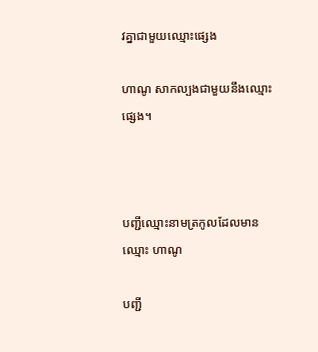វគ្នាជាមួយឈ្មោះផ្សេង

ហាណូ សាកល្បងជាមួយនឹងឈ្មោះផ្សេង។



បញ្ជីឈ្មោះនាមត្រកូលដែលមានឈ្មោះ ហាណូ

បញ្ជី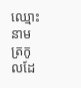ឈ្មោះនាមត្រកូលដែ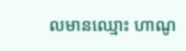លមានឈ្មោះ ហាណូ